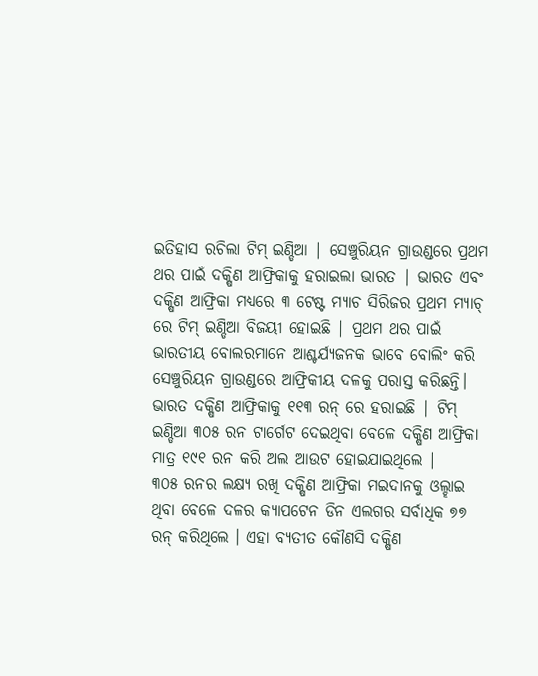ଇତିହାସ ରଚିଲା ଟିମ୍ ଇଣ୍ଡିଆ | ସେଞ୍ଚୁରିୟନ ଗ୍ରାଉଣ୍ଡରେ ପ୍ରଥମ ଥର ପାଇଁ ଦକ୍ଷିଣ ଆଫ୍ରିକାକୁ ହରାଇଲା ଭାରତ | ଭାରତ ଏବଂ ଦକ୍ଷିଣ ଆଫ୍ରିକା ମଧ୍ୟରେ ୩ ଟେଷ୍ଟ ମ୍ୟାଚ ସିରିଜର ପ୍ରଥମ ମ୍ୟାଚ୍ ରେ ଟିମ୍ ଇଣ୍ଡିଆ ବିଜୟୀ ହୋଇଛି | ପ୍ରଥମ ଥର ପାଇଁ ଭାରତୀୟ ବୋଲରମାନେ ଆଶ୍ଚର୍ଯ୍ୟଜନକ ଭାବେ ବୋଲିଂ କରି ସେଞ୍ଚୁରିୟନ ଗ୍ରାଉଣ୍ଡରେ ଆଫ୍ରିକୀୟ ଦଳକୁ ପରାସ୍ତ କରିଛନ୍ତି। ଭାରତ ଦକ୍ଷିଣ ଆଫ୍ରିକାକୁ ୧୧୩ ରନ୍ ରେ ହରାଇଛି | ଟିମ୍ ଇଣ୍ଡିଆ ୩୦୫ ରନ ଟାର୍ଗେଟ ଦେଇଥିବା ବେଳେ ଦକ୍ଷିଣ ଆଫ୍ରିକା ମାତ୍ର ୧୯୧ ରନ କରି ଅଲ ଆଉଟ ହୋଇଯାଇଥିଲେ |
୩୦୫ ରନର ଲକ୍ଷ୍ୟ ରଖି ଦକ୍ଷିଣ ଆଫ୍ରିକା ମଇଦାନକୁ ଓଲ୍ହାଇ ଥିବା ବେଳେ ଦଳର କ୍ୟାପଟେନ ଡିନ ଏଲଗର ସର୍ବାଧିକ ୭୭ ରନ୍ କରିଥିଲେ । ଏହା ବ୍ୟତୀତ କୌଣସି ଦକ୍ଷିଣ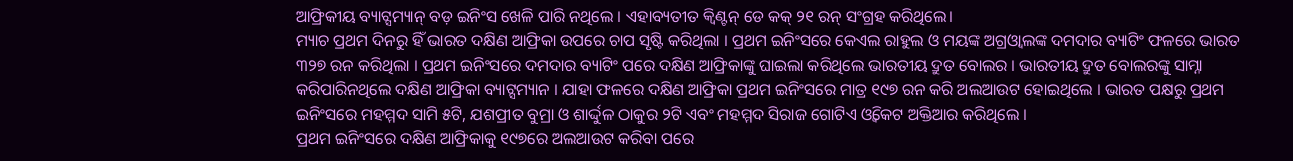ଆଫ୍ରିକୀୟ ବ୍ୟାଟ୍ସମ୍ୟାନ୍ ବଡ଼ ଇନିଂସ ଖେଳି ପାରି ନଥିଲେ । ଏହାବ୍ୟତୀତ କ୍ୱିଣ୍ଟନ୍ ଡେ କକ୍ ୨୧ ରନ୍ ସଂଗ୍ରହ କରିଥିଲେ।
ମ୍ୟାଚ ପ୍ରଥମ ଦିନରୁ ହିଁ ଭାରତ ଦକ୍ଷିଣ ଆଫ୍ରିକା ଉପରେ ଚାପ ସୃଷ୍ଟି କରିଥିଲା । ପ୍ରଥମ ଇନିଂସରେ କେଏଲ ରାହୁଲ ଓ ମୟଙ୍କ ଅଗ୍ରଓ୍ୱାଲଙ୍କ ଦମଦାର ବ୍ୟାଟିଂ ଫଳରେ ଭାରତ ୩୨୭ ରନ କରିଥିଲା । ପ୍ରଥମ ଇନିଂସରେ ଦମଦାର ବ୍ୟାଟିଂ ପରେ ଦକ୍ଷିଣ ଆଫ୍ରିକାଙ୍କୁ ଘାଇଲା କରିଥିଲେ ଭାରତୀୟ ଦ୍ରୁତ ବୋଲର । ଭାରତୀୟ ଦ୍ରୁତ ବୋଲରଙ୍କୁ ସାମ୍ନା କରିପାରିନଥିଲେ ଦକ୍ଷିଣ ଆଫ୍ରିକା ବ୍ୟାଟ୍ସମ୍ୟାନ । ଯାହା ଫଳରେ ଦକ୍ଷିଣ ଆଫ୍ରିକା ପ୍ରଥମ ଇନିଂସରେ ମାତ୍ର ୧୯୭ ରନ କରି ଅଲଆଉଟ ହୋଇଥିଲେ । ଭାରତ ପକ୍ଷରୁ ପ୍ରଥମ ଇନିଂସରେ ମହମ୍ମଦ ସାମି ୫ଟି, ଯଶପ୍ରୀତ ବୁମ୍ରା ଓ ଶାର୍ଦ୍ଦୁଳ ଠାକୁର ୨ଟି ଏବଂ ମହମ୍ମଦ ସିରାଜ ଗୋଟିଏ ଓ୍ୱିକେଟ ଅକ୍ତିଆର କରିଥିଲେ ।
ପ୍ରଥମ ଇନିଂସରେ ଦକ୍ଷିଣ ଆଫ୍ରିକାକୁ ୧୯୭ରେ ଅଲଆଉଟ କରିବା ପରେ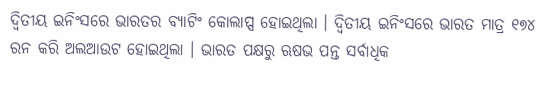ଦ୍ୱିତୀୟ ଇନିଂସରେ ଭାରତର ବ୍ୟାଟିଂ କୋଲାପ୍ସ ହୋଇଥିଲା । ଦ୍ୱିତୀୟ ଇନିଂସରେ ଭାରତ ମାତ୍ର ୧୭୪ ରନ କରି ଅଲଆଉଟ ହୋଇଥିଲା । ଭାରତ ପକ୍ଷରୁ ଋଷଭ ପନ୍ତ ସର୍ବାଧିକ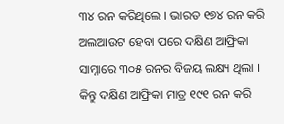୩୪ ରନ କରିଥିଲେ । ଭାରତ ୧୭୪ ରନ କରି ଅଲଆଉଟ ହେବା ପରେ ଦକ୍ଷିଣ ଆଫ୍ରିକା ସାମ୍ନାରେ ୩୦୫ ରନର ବିଜୟ ଲକ୍ଷ୍ୟ ଥିଲା । କିନ୍ତୁ ଦକ୍ଷିଣ ଆଫ୍ରିକା ମାତ୍ର ୧୯୧ ରନ କରି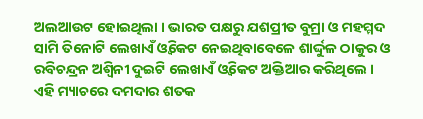ଅଲଆଉଟ ହୋଇଥିଲା । ଭାରତ ପକ୍ଷରୁ ଯଶପ୍ରୀତ ବୁମ୍ରା ଓ ମହମ୍ମଦ ସାମି ତିନୋଟି ଲେଖାଏଁ ଓ୍ୱିକେଟ ନେଇଥିବାବେଳେ ଶାର୍ଦ୍ଦୁଳ ଠାକୁର ଓ ରବିଚନ୍ଦ୍ରନ ଅଶ୍ୱିନୀ ଦୁଇଟି ଲେଖାଏଁ ଓ୍ୱିକେଟ ଅକ୍ତିଆର କରିଥିଲେ । ଏହି ମ୍ୟାଚରେ ଦମଦାର ଶତକ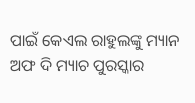ପାଇଁ କେଏଲ ରାହୁଲଙ୍କୁ ମ୍ୟାନ ଅଫ ଦି ମ୍ୟାଚ ପୁରସ୍କାର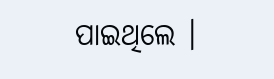ପାଇଥିଲେ ।